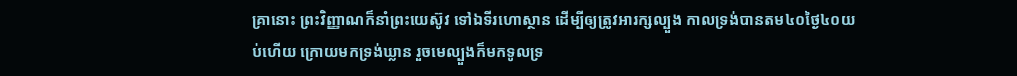គ្រានោះ ព្រះវិញ្ញាណក៏នាំព្រះយេស៊ូវ ទៅឯទីរហោស្ថាន ដើម្បីឲ្យត្រូវអារក្សល្បួង កាលទ្រង់បានតម៤០ថ្ងៃ៤០យប់ហើយ ក្រោយមកទ្រង់ឃ្លាន រួចមេល្បួងក៏មកទូលទ្រ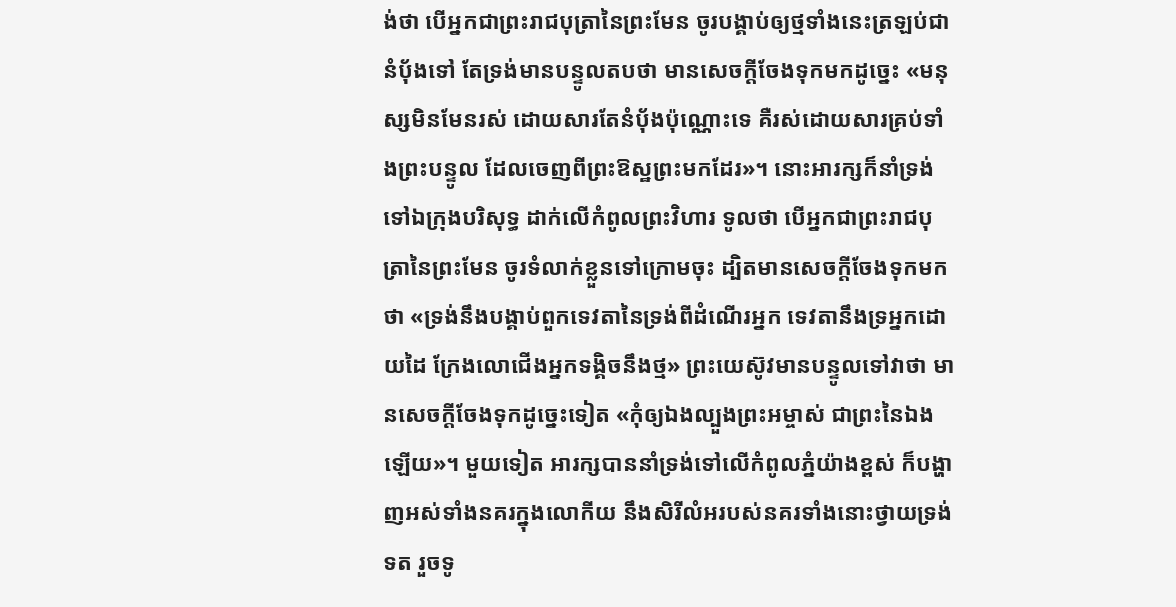ង់ថា បើអ្នកជាព្រះរាជបុត្រានៃព្រះមែន ចូរបង្គាប់ឲ្យថ្មទាំងនេះត្រឡប់ជានំបុ័ងទៅ តែទ្រង់មានបន្ទូលតបថា មានសេចក្ដីចែងទុកមកដូច្នេះ «មនុស្សមិនមែនរស់ ដោយសារតែនំបុ័ងប៉ុណ្ណោះទេ គឺរស់ដោយសារគ្រប់ទាំងព្រះបន្ទូល ដែលចេញពីព្រះឱស្ឋព្រះមកដែរ»។ នោះអារក្សក៏នាំទ្រង់ទៅឯក្រុងបរិសុទ្ធ ដាក់លើកំពូលព្រះវិហារ ទូលថា បើអ្នកជាព្រះរាជបុត្រានៃព្រះមែន ចូរទំលាក់ខ្លួនទៅក្រោមចុះ ដ្បិតមានសេចក្ដីចែងទុកមកថា «ទ្រង់នឹងបង្គាប់ពួកទេវតានៃទ្រង់ពីដំណើរអ្នក ទេវតានឹងទ្រអ្នកដោយដៃ ក្រែងលោជើងអ្នកទង្គិចនឹងថ្ម» ព្រះយេស៊ូវមានបន្ទូលទៅវាថា មានសេចក្ដីចែងទុកដូច្នេះទៀត «កុំឲ្យឯងល្បួងព្រះអម្ចាស់ ជាព្រះនៃឯងឡើយ»។ មួយទៀត អារក្សបាននាំទ្រង់ទៅលើកំពូលភ្នំយ៉ាងខ្ពស់ ក៏បង្ហាញអស់ទាំងនគរក្នុងលោកីយ នឹងសិរីលំអរបស់នគរទាំងនោះថ្វាយទ្រង់ទត រួចទូ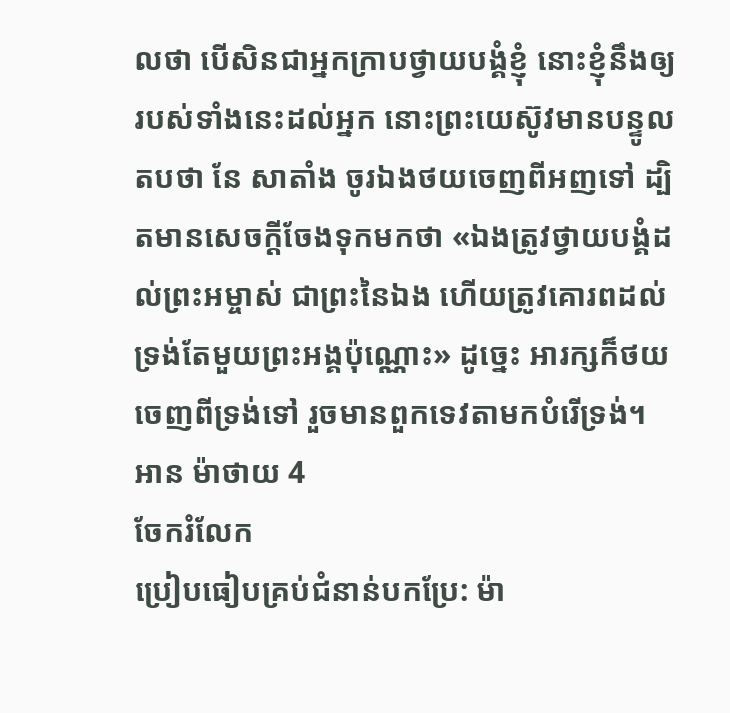លថា បើសិនជាអ្នកក្រាបថ្វាយបង្គំខ្ញុំ នោះខ្ញុំនឹងឲ្យរបស់ទាំងនេះដល់អ្នក នោះព្រះយេស៊ូវមានបន្ទូលតបថា នែ សាតាំង ចូរឯងថយចេញពីអញទៅ ដ្បិតមានសេចក្ដីចែងទុកមកថា «ឯងត្រូវថ្វាយបង្គំដល់ព្រះអម្ចាស់ ជាព្រះនៃឯង ហើយត្រូវគោរពដល់ទ្រង់តែមួយព្រះអង្គប៉ុណ្ណោះ» ដូច្នេះ អារក្សក៏ថយចេញពីទ្រង់ទៅ រួចមានពួកទេវតាមកបំរើទ្រង់។
អាន ម៉ាថាយ 4
ចែករំលែក
ប្រៀបធៀបគ្រប់ជំនាន់បកប្រែ: ម៉ា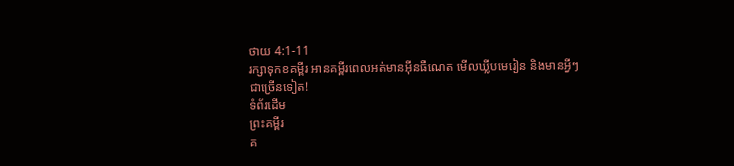ថាយ 4:1-11
រក្សាទុកខគម្ពីរ អានគម្ពីរពេលអត់មានអ៊ីនធឺណេត មើលឃ្លីបមេរៀន និងមានអ្វីៗជាច្រើនទៀត!
ទំព័រដើម
ព្រះគម្ពីរ
គ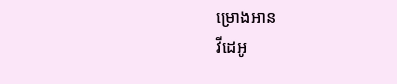ម្រោងអាន
វីដេអូ